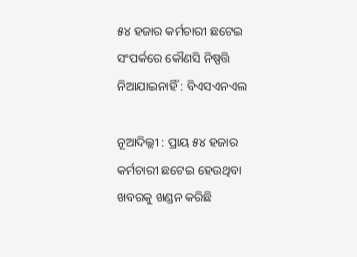୫୪ ହଜାର କର୍ମଚାରୀ ଛଟେଇ ସଂପର୍କରେ କୌଣସି ନିଷ୍ପତ୍ତି ନିଆଯାଇନାହିଁ : ବିଏସଏନଏଲ

ନୂଆଦିଲ୍ଲୀ : ପ୍ରାୟ ୫୪ ହଜାର କର୍ମଚାରୀ ଛଟେଇ ହେଉଥିବା ଖବରକୁ ଖଣ୍ଡନ କରିଛି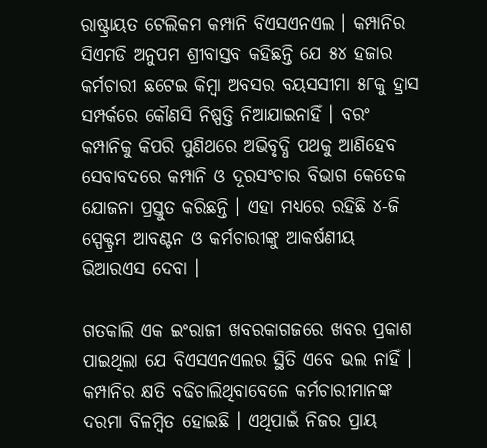ରାଷ୍ଟ୍ରାୟତ ଟେଲିକମ କମ୍ପାନି ବିଏସଏନଏଲ । କମ୍ପାନିର ସିଏମଡି ଅନୁପମ ଶ୍ରୀବାସ୍ତବ କହିଛନ୍ତି ଯେ ୫୪ ହଜାର କର୍ମଚାରୀ ଛଟେଇ କିମ୍ବା ଅବସର ବୟସସୀମା ୫୮କୁ ହ୍ରାସ ସମ୍ପର୍କରେ କୌଣସି ନିଷ୍ପତ୍ତି ନିଆଯାଇନାହିଁ । ବରଂ କମ୍ପାନିକୁ କିପରି ପୁଣିଥରେ ଅଭିବୃଦ୍ଧି ପଥକୁ ଆଣିହେବ ସେବାବଦରେ କମ୍ପାନି ଓ ଦୂରସଂଚାର ବିଭାଗ କେତେକ ଯୋଜନା ପ୍ରସ୍ତୁତ କରିଛନ୍ତି । ଏହା ମଧ୍ୟରେ ରହିଛି ୪-ଜି ସ୍ପେକ୍ଟ୍ରମ ଆବଣ୍ଟନ ଓ କର୍ମଚାରୀଙ୍କୁ ଆକର୍ଷଣୀୟ ଭିଆରଏସ ଦେବା ।

ଗତକାଲି ଏକ ଇଂରାଜୀ ଖବରକାଗଜରେ ଖବର ପ୍ରକାଶ ପାଇଥିଲା ଯେ ବିଏସଏନଏଲର ସ୍ଥିତି ଏବେ ଭଲ ନାହିଁ । କମ୍ପାନିର କ୍ଷତି ବଢିଚାଲିଥିବାବେଳେ କର୍ମଚାରୀମାନଙ୍କ ଦରମା ବିଳମ୍ବିତ ହୋଇଛି । ଏଥିପାଇଁ ନିଜର ପ୍ରାୟ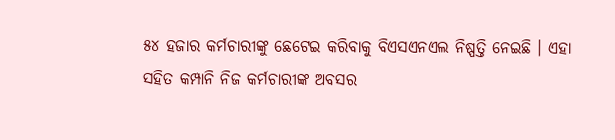୫୪ ହଜାର କର୍ମଚାରୀଙ୍କୁ ଛେଟେଇ କରିବାକୁ ବିଏସଏନଏଲ ନିଷ୍ପତ୍ତି ନେଇଛି । ଏହା ସହିତ କମ୍ପାନି ନିଜ କର୍ମଚାରୀଙ୍କ ଅବସର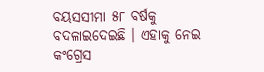ବୟସସୀମା ୫୮ ବର୍ଷକୁ ବଦଳାଇଦେଇଛି । ଏହାକୁ ନେଇ କଂଗ୍ରେସ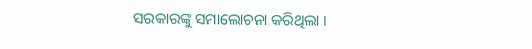ସରକାରଙ୍କୁ ସମାଲୋଚନା କରିଥିଲା ।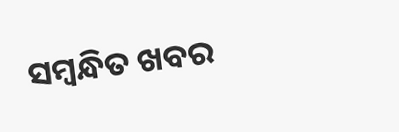ସମ୍ବନ୍ଧିତ ଖବର